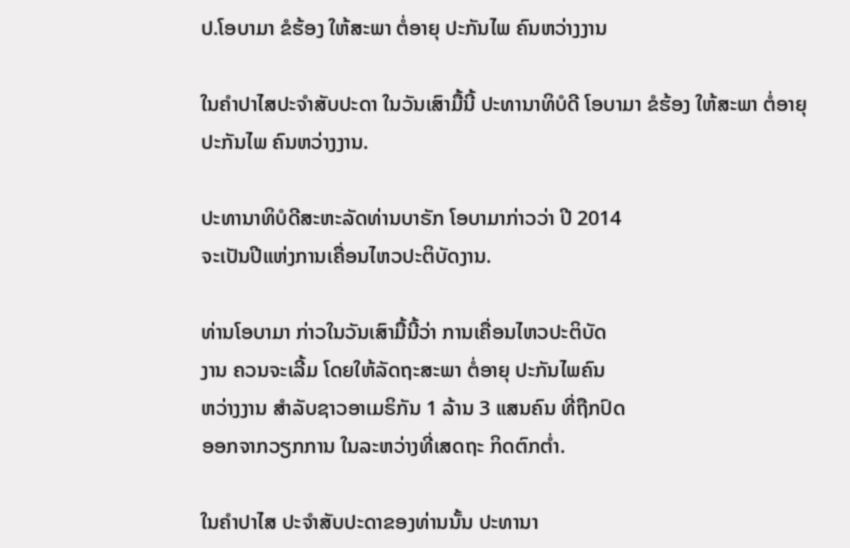ປ.ໂອບາມາ ຂໍຮ້ອງ ໃຫ້ສະພາ ຕໍ່ອາຍຸ ປະກັນໄພ ຄົນຫວ່າງງານ

ໃນຄຳປາໄສປະຈຳສັບປະດາ ໃນວັນເສົາມື້ນີ້ ປະທານາທິບໍດີ ໂອບາມາ ຂໍຮ້ອງ ໃຫ້ສະພາ ຕໍ່ອາຍຸປະກັນໄພ ຄົນຫວ່າງງານ.

ປະທານາທິບໍດີສະຫະລັດທ່ານບາຣັກ ໂອບາມາກ່າວວ່າ ປີ 2014
ຈະເປັນປີແຫ່ງການເຄື່ອນໄຫວປະຕິບັດງານ.

ທ່ານໂອບາມາ ກ່າວໃນວັນເສົາມື້ນີ້ວ່າ ການເຄື່ອນໄຫວປະຕິບັດ
ງານ ຄວນຈະເລີ້ມ ໂດຍໃຫ້ລັດຖະສະພາ ຕໍ່ອາຍຸ ປະກັນໄພຄົນ
ຫວ່າງງານ ສຳລັບຊາວອາເມຣິກັນ 1 ລ້ານ 3 ແສນຄົນ ທີ່ຖືກປົດ
ອອກຈາກວຽກການ ໃນລະຫວ່າງທີ່ເສດຖະ ກິດຕົກຕໍ່າ.

ໃນຄຳປາໄສ ປະຈຳສັບປະດາຂອງທ່ານນັ້ນ ປະທານາ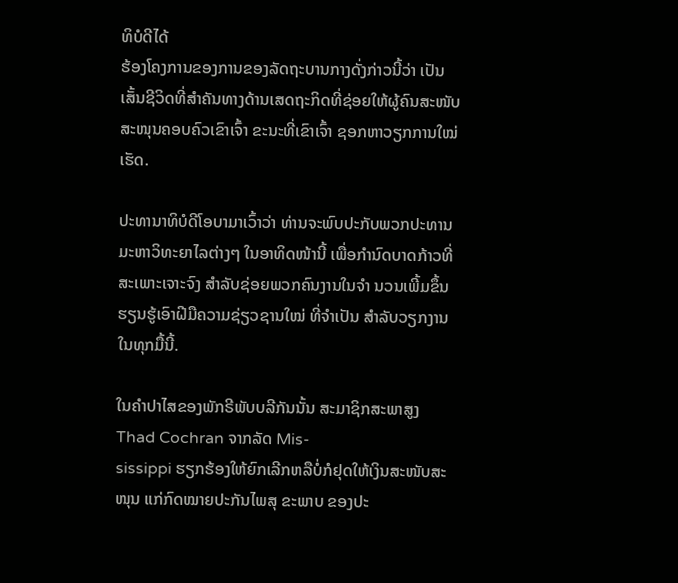ທິບໍດີໄດ້
ຮ້ອງໂຄງການຂອງການຂອງລັດຖະບານກາງດັ່ງກ່າວນີ້ວ່າ ເປັນ ເສັ້ນຊີວິດທີ່ສຳຄັນທາງດ້ານເສດຖະກິດທີ່ຊ່ອຍໃຫ້ຜູ້ຄົນສະໜັບ
ສະໜຸນຄອບຄົວເຂົາເຈົ້າ ຂະນະທີ່ເຂົາເຈົ້າ ຊອກຫາວຽກການໃໝ່ເຮັດ.

ປະທານາທິບໍດີໂອບາມາເວົ້າວ່າ ທ່ານຈະພົບປະກັບພວກປະທານມະຫາວິທະຍາໄລຕ່າງໆ ໃນອາທິດໜ້ານີ້ ເພື່ອກຳນົດບາດກ້າວທີ່ສະເພາະເຈາະຈົງ ສຳລັບຊ່ອຍພວກຄົນງານໃນຈຳ ນວນເພີ້ມຂຶ້ນ ຮຽນຮູ້ເອົາຝີມືຄວາມຊ່ຽວຊານໃໝ່ ທີ່ຈຳເປັນ ສຳລັບວຽກງານໃນທຸກມື້ນີ້.

ໃນຄຳປາໄສຂອງພັກຣີພັບບລີກັນນັ້ນ ສະມາຊິກສະພາສູງ Thad Cochran ຈາກລັດ Mis-
sissippi ຮຽກຮ້ອງໃຫ້ຍົກເລີກຫລືບໍ່ກໍຢຸດໃຫ້ເງິນສະໜັບສະໜຸນ ແກ່ກົດໝາຍປະກັນໄພສຸ ຂະພາບ ຂອງປະ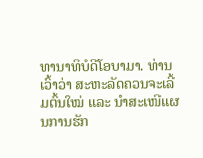ທານາທິບໍດີໂອບາມາ. ທ່ານເວົ້າວ່າ ສະຫະລັດຄວນຈະເລີ້ມຕົ້ນໃໝ່ ແລະ ນຳສະເໜີແຜນການຮັກ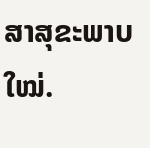ສາສຸຂະພາບໃໝ່.